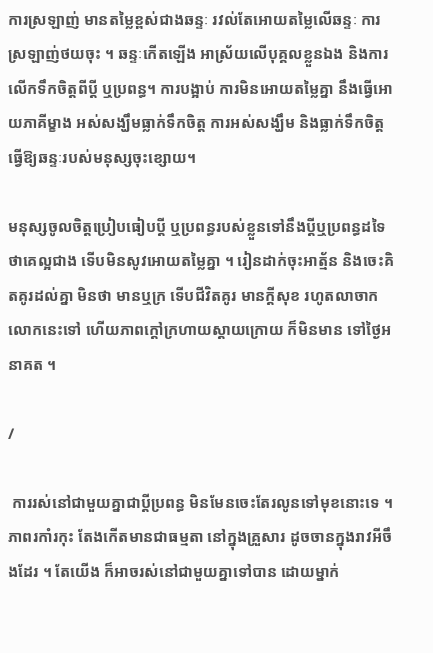ការស្រឡាញ់ មានតម្លៃខ្ពស់ជាងឆន្ទៈ រវល់តែអោយតម្លៃលើឆន្ទៈ ការស្រឡាញ់ថយចុះ ។ ឆន្ទៈកើតឡើង អាស្រ័យលើបុគ្គលខ្លួនឯង និងការលើកទឹកចិត្ដពីប្ដី ឬប្រពន្ធ។ ការបង្អាប់ ការមិនអោយតម្លៃគ្នា នឹងធ្វើអោយភាគីម្ខាង អស់សង្ឃឹមធ្លាក់ទឹកចិត្ដ ការអស់សង្ឃឹម និងធ្លាក់ទឹកចិត្ដ ធ្វើឱ្យឆន្ទៈរបស់មនុស្សចុះខ្សោយ។

មនុស្សចូលចិត្ដប្រៀបធៀបប្ដី ឬប្រពន្ធរបស់ខ្លួនទៅនឹងប្ដីឬប្រពន្ធដទៃ ថាគេល្អជាង ទើបមិនសូវអោយតម្លៃគ្នា ។ រៀនដាក់ចុះអាត្ម័ន និងចេះគិតគូរដល់គ្នា មិនថា មានឬក្រ ទើបជីវិតគូរ មានក្ដីសុខ រហូតលាចាកលោកនេះទៅ ហើយភាពក្ដៅក្រហាយស្ដាយក្រោយ ក៏មិនមាន ទៅថ្ងៃអនាគត ។

/

 ការរស់នៅជាមួយគ្នាជាប្ដីប្រពន្ធ មិនមែនចេះតែរលូនទៅមុខនោះទេ ។ ភាពរកាំរកុះ តែងកើតមានជាធម្មតា នៅក្នុងគ្រួសារ ដូចចានក្នុងរាវអីចឹងដែរ ។ តែយើង ក៏អាចរស់នៅជាមួយគ្នាទៅបាន ដោយម្នាក់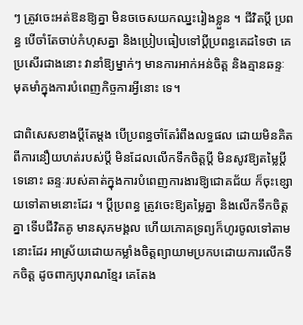ៗ ត្រូវចេះអត់ឱនឱ្យគ្នា មិនចចេសយកឈ្នះរៀងខ្លួន ។ ជីវិតប្ដី ប្រពន្ធ បើចាំតែចាប់កំហុសគ្នា និងប្រៀបធៀបទៅប្ដីប្រពន្ធគេដទៃថា គេប្រសើរជាងនោះ វានាំឱ្យម្នាក់ៗ មានការអាក់អន់ចិត្ដ និងគ្មានឆន្ទៈ មុតមាំក្នុងការបំពេញកិច្ចការអ្វីនោះ ទេ។

ជាពិសេសខាងប្ដីតែម្ដង បើប្រពន្ធចាំតែរំពឹងលទ្ធផល ដោយមិនគិតពីការនឿយហត់របស់ប្ដី មិនដែលលើកទឹកចិត្ដប្ដី មិនសូវឱ្យតម្លៃប្ដីទេនោះ ឆន្ទៈរបស់គាត់ក្នុងការបំពេញការងារឱ្យជោគជ័យ ក៏ចុះខ្សោយទៅតាមនោះដែរ ។ ប្ដីប្រពន្ធ ត្រូវចេះឱ្យតម្លៃគ្នា និងលើកទឹកចិត្ដគ្នា ទើបជីវិតគូ មានសុភមង្គល ហើយភោគទ្រព្យក៏ហូរចូលទៅតាមនោះដែរ អាស្រ័យដោយកម្លាំងចិត្ដព្យាយាមប្រកបដោយការលើកទឹកចិត្ដ ដូចពាក្យបុរាណខ្មែរ គេតែង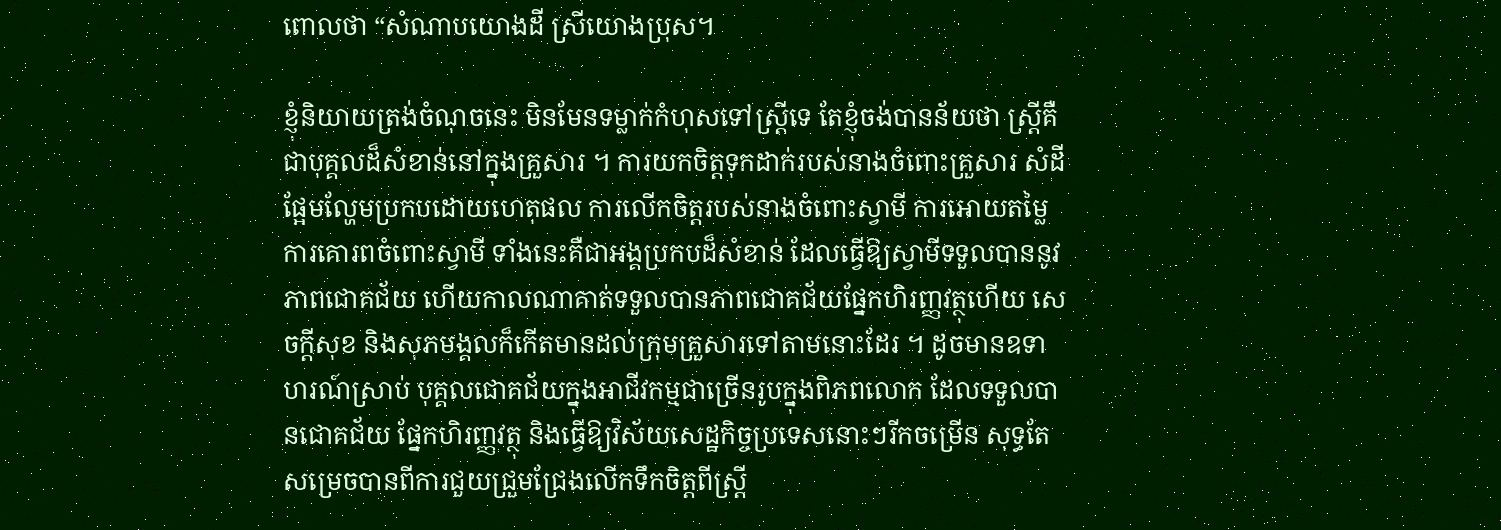ពោលថា “សំណាបយោងដី ស្រីយោងប្រុស។

ខ្ញុំនិយាយត្រង់ចំណុចនេះ មិនមែនទម្លាក់កំហុសទៅស្រ្ដីទេ តែខ្ញុំចង់បានន័យថា ស្រ្ដីគឺជាបុគ្គលដ៏សំខាន់នៅក្នុងគ្រួសារ ។ ការយកចិត្ដទុកដាក់របស់នាងចំពោះគ្រួសារ សំដីផ្អែមល្ហែមប្រកបដោយហេតុផល ការលើកចិត្ដរបស់នាងចំពោះស្វាមី ការអោយតម្លៃ ការគោរពចំពោះស្វាមី ទាំងនេះគឺជាអង្គប្រកបដ៏សំខាន់ ដែលធ្វើឱ្យស្វាមីទទួលបាននូវភាពជោគជ័យ ហើយកាលណាគាត់ទទួលបានភាពជោគជ័យផ្នែកហិរញ្ញវត្ថុហើយ សេចក្ដីសុខ និងសុភមង្គលក៏កើតមានដល់ក្រុមគ្រួសារទៅតាមនោះដែរ ។ ដូចមានឧទាហរណ៍ស្រាប់ បុគ្គលជោគជ័យក្នុងអាជីវកម្មជាច្រើនរូបក្នុងពិភពលោក ដែលទទួលបានជោគជ័យ ផ្នែកហិរញ្ញវត្ថុ និងធ្វើឱ្យវិស័យសេដ្ឋកិច្ចប្រទេសនោះៗរីកចម្រើន សុទ្ធតែសម្រេចបានពីការជួយជ្រួមជ្រែងលើកទឹកចិត្ដពីស្រ្ដី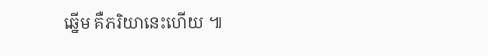ឆ្នើម គឺភរិយានេះហើយ ៕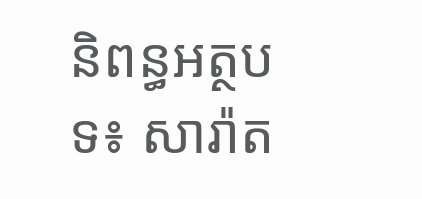និពន្ធអត្ថបទ៖ សារ៉ាត